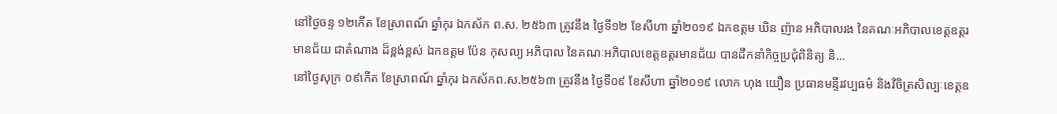នៅថ្ងៃចន្ទ ១២កើត ខែស្រាពណ៍ ឆ្នាំកុរ ឯកស័ក ព.ស. ២៥៦៣ ត្រូវនឹង ថ្ងៃទី១២ ខែសីហា ឆ្នាំ២០១៩ ឯកឧត្ដម ឃិន ញ៉ាន អភិបាលរង នៃគណៈអភិបាលខេត្តឧត្ដរមានជ័យ ជាតំណាង ដ៏ខ្ពង់ខ្ពស់ ឯកឧត្ដម ប៉ែន កុសល្យ អភិបាល នៃគណៈអភិបាលខេត្តឧត្ដរមានជ័យ បានដឹកនាំកិច្ចប្រជុំពិនិត្យ និ...
នៅថ្ងៃសុក្រ ០៩កើត ខែស្រាពណ៍ ឆ្នាំកុរ ឯកស័កព.ស.២៥៦៣ ត្រូវនឹង ថ្ងៃទី០៩ ខែសីហា ឆ្នាំ២០១៩ លោក ហុង យឿន ប្រធានមន្ទីរវប្បធម៌ និងវិចិត្រសិល្បៈខេត្តឧ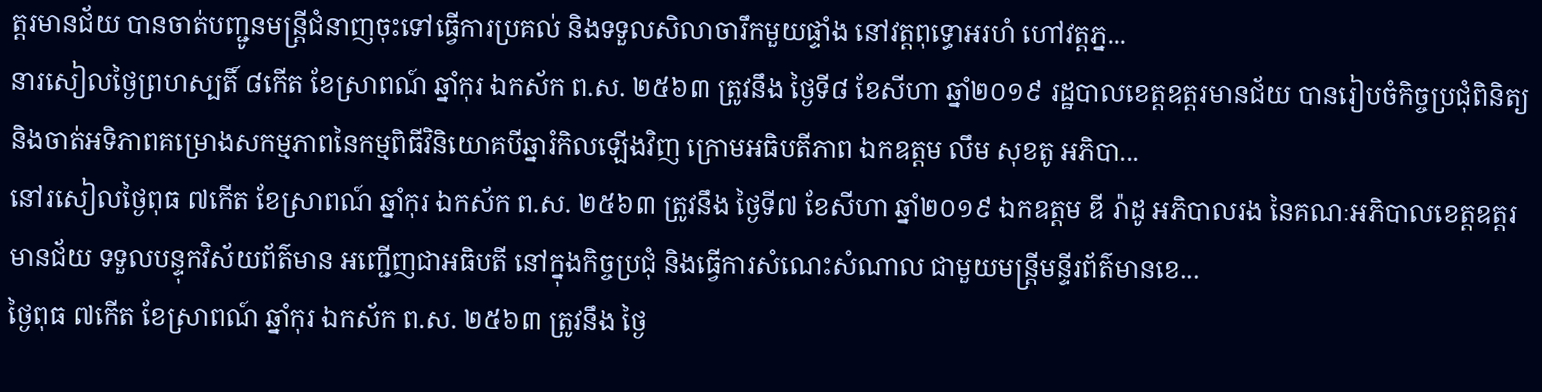ត្តរមានជ័យ បានចាត់បញ្ជូនមន្ត្រីជំនាញចុះទៅធ្វើការប្រគល់ និងទទួលសិលាចារឹកមួយផ្ទាំង នៅវត្តពុទ្ធោអរហំ ហៅវត្តភ្ន...
នារសៀលថ្ងៃព្រហស្បតិ៍ ៨កើត ខែស្រាពណ៍ ឆ្នាំកុរ ឯកស័ក ព.ស. ២៥៦៣ ត្រូវនឹង ថ្ងៃទី៨ ខែសីហា ឆ្នាំ២០១៩ រដ្ឋបាលខេត្តឧត្តរមានជ័យ បានរៀបចំកិច្ចប្រជុំពិនិត្យ និងចាត់អទិភាពគម្រោងសកម្មភាពនៃកម្មពិធីវិនិយោគបីឆ្នារំកិលឡើងវិញ ក្រោមអធិបតីភាព ឯកឧត្ដម លឹម សុខតូ អភិបា...
នៅរសៀលថ្ងៃពុធ ៧កើត ខែស្រាពណ៍ ឆ្នាំកុរ ឯកស័ក ព.ស. ២៥៦៣ ត្រូវនឹង ថ្ងៃទី៧ ខែសីហា ឆ្នាំ២០១៩ ឯកឧត្ដម ឌី រ៉ាដូ អភិបាលរង នៃគណៈអភិបាលខេត្តឧត្ដរមានជ័យ ទទួលបន្ទុកវិស័យព័ត៌មាន អញ្ជើញជាអធិបតី នៅក្នុងកិច្ចប្រជុំ និងធ្វើការសំណេះសំណាល ជាមួយមន្រ្តីមន្ទីរព័ត៌មានខេ...
ថ្ងៃពុធ ៧កើត ខែស្រាពណ៍ ឆ្នាំកុរ ឯកស័ក ព.ស. ២៥៦៣ ត្រូវនឹង ថ្ងៃ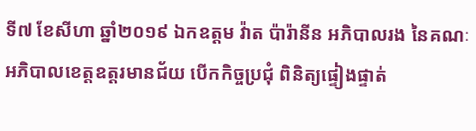ទី៧ ខែសីហា ឆ្នាំ២០១៩ ឯកឧត្ដម វ៉ាត ប៉ារ៉ានីន អភិបាលរង នៃគណៈអភិបាលខេត្តឧត្ដរមានជ័យ បើកកិច្ចប្រជុំ ពិនិត្យផ្ទៀងផ្ទាត់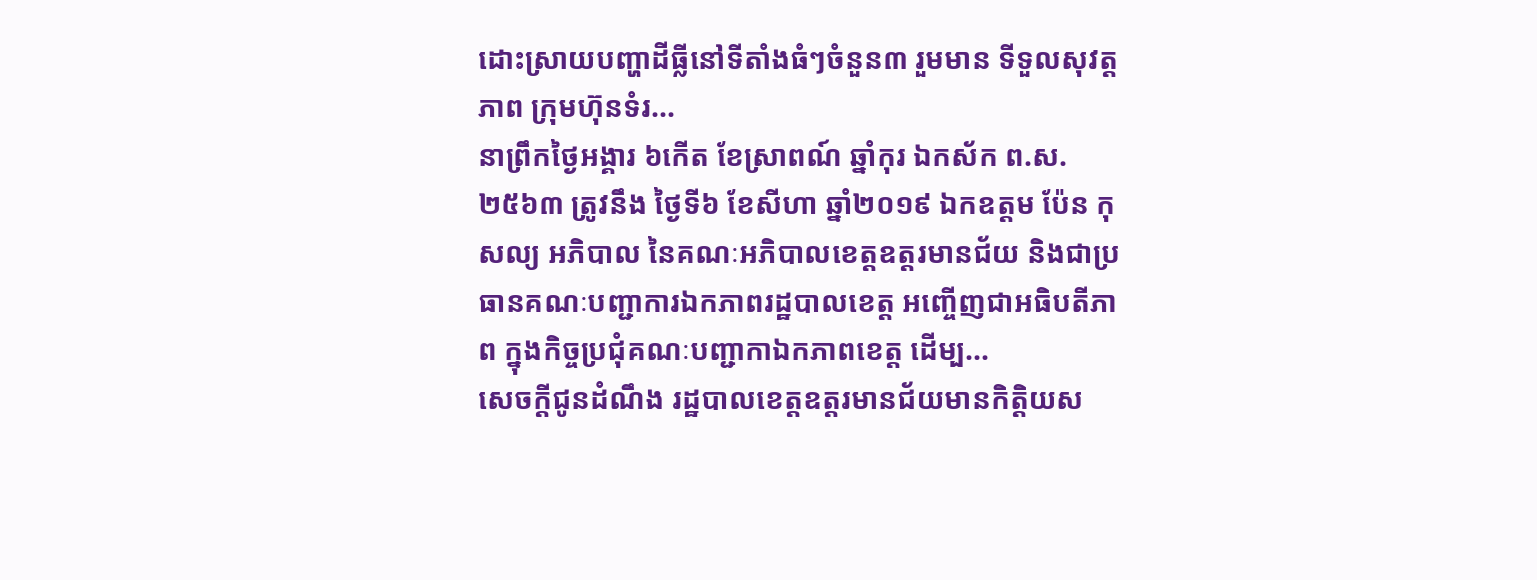ដោះស្រាយបញ្ហាដីធ្លីនៅទីតាំងធំៗចំនួន៣ រួមមាន ទីទួលសុវត្តភាព ក្រុមហ៊ុនទំរ...
នាព្រឹកថ្ងៃអង្គារ ៦កើត ខែស្រាពណ៍ ឆ្នាំកុរ ឯកស័ក ព.ស. ២៥៦៣ ត្រូវនឹង ថ្ងៃទី៦ ខែសីហា ឆ្នាំ២០១៩ ឯកឧត្តម ប៉ែន កុសល្យ អភិបាល នៃគណៈអភិបាលខេត្តឧត្តរមានជ័យ និងជាប្រធានគណៈបញ្ជាការឯកភាពរដ្ឋបាលខេត្ត អញ្ចើញជាអធិបតីភាព ក្នុងកិច្ចប្រជុំគណៈបញ្ជាកាឯកភាពខេត្ត ដើម្ប...
សេចក្តីជូនដំណឹង រដ្ឋបាលខេត្តឧត្តរមានជ័យមានកិត្តិយស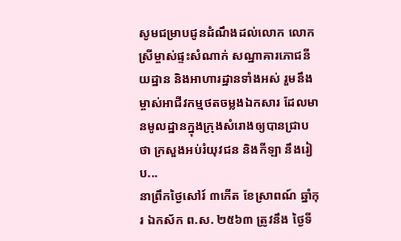សូមជម្រាបជូនដំណឹងដល់លោក លោកស្រីម្ចាស់ផ្ទះសំណាក់ សណ្ឋាគារភោជនីយដ្ឋាន និងអាហារដ្ឋានទាំងអស់ រួមនឹងម្ចាស់អាជីវកម្មថតចម្លងឯកសារ ដែលមានមូលដ្ឋានក្នុងក្រុងសំរោងឲ្យបានជ្រាបថា ក្រសួងអប់រំយុវជន និងកីឡា នឹងរៀប...
នាព្រឹកថ្ងៃសៅរ៍ ៣កើត ខែស្រាពណ៍ ឆ្នាំកុរ ឯកស័ក ព.ស. ២៥៦៣ ត្រូវនឹង ថ្ងៃទី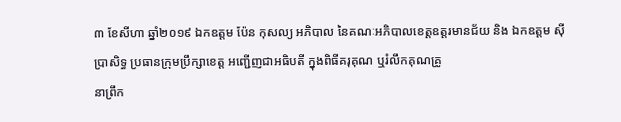៣ ខែសីហា ឆ្នាំ២០១៩ ឯកឧត្ដម ប៉ែន កុសល្យ អភិបាល នៃគណៈអភិបាលខេត្តឧត្ដរមានជ័យ និង ឯកឧត្ដម ស៊ី ប្រាសិទ្ធ ប្រធានក្រុមប្រឹក្សាខេត្ត អញ្ជើញជាអធិបតី ក្នុងពិធីគរុគុណ ឬរំលឹកគុណគ្រូ
នាព្រឹក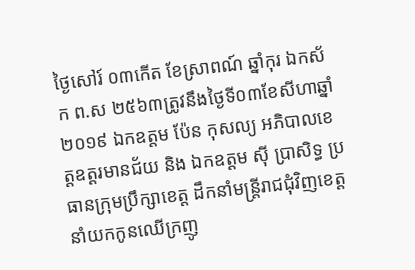ថ្ងៃសៅរ៍ ០៣កើត ខែស្រាពណ៍ ឆ្នាំកុរ ឯកស័ក ព.ស ២៥៦៣ត្រូវនឹងថ្ងៃទី០៣ខែសីហាឆ្នាំ២០១៩ ឯកឧត្ដម ប៉ែន កុសល្យ អភិបាលខេត្តឧត្ដរមានជ័យ និង ឯកឧត្ដម ស៊ី ប្រាសិទ្ធ ប្រធានក្រុមប្រឹក្សាខេត្ត ដឹកនាំមន្រ្តីរាជជុំវិញខេត្ត នាំយកកូនឈើក្រញូ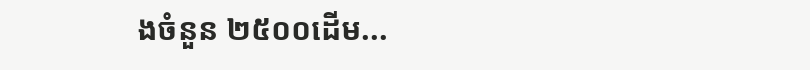ងចំនួន ២៥០០ដើម...